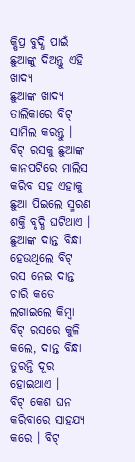କ୍ଷିପ୍ର ବୁଦ୍ଧି ପାଇଁ ଛୁଆଙ୍କୁ ଦିଅନ୍ତୁ ଏହି ଖାଦ୍ୟ
ଛୁଆଙ୍କ ଖାଦ୍ୟ ତାଲିକାରେ ବିଟ୍ ସାମିଲ କରନ୍ତୁ । ବିଟ୍ ରସକୁ ଛୁଆଙ୍କ କାନପଟିରେ ମାଲିସ କରିବ ସହ ଏହାକୁ ଛୁଆ ପିଇଲେ ସ୍ମରଣ ଶକ୍ତି ବୃଦ୍ଧି ଘଟିଥାଏ ।
ଛୁଆଙ୍କ ଦାନ୍ତ ବିନ୍ଧା ହେଉଥିଲେ ବିଟ୍ ରସ ନେଇ ଦାନ୍ତ ଚାରି କଡେ ଲଗାଇଲେ କିମ୍ବା ବିଟ୍ ରସରେ କୁଳି କଲେ, ଦାନ୍ତ ବିନ୍ଧା ତୁରନ୍ତି ଦୂର ହୋଇଥାଏ ।
ବିଟ୍ କେଶ ଘନ କରିବାରେ ସାହଯ୍ୟ କରେ । ବିଟ୍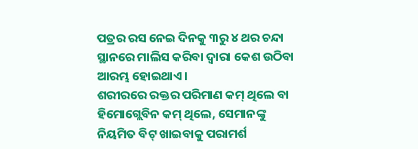ପତ୍ରର ରସ ନେଇ ଦିନକୁ ୩ରୁ ୪ ଥର ଚନ୍ଦା ସ୍ଥାନରେ ମାଲିସ କରିବା ଦ୍ବାରା କେଶ ଉଠିବା ଆରମ୍ଭ ହୋଇଥାଏ ।
ଶରୀରରେ ରକ୍ତର ପରିମାଣ କମ୍ ଥିଲେ ବା ହିମୋଗ୍ଲେବିନ କମ୍ ଥିଲେ, ସେମାନଙ୍କୁ ନିୟମିତ ବିଟ୍ ଖାଇବାକୁ ପରାମର୍ଶ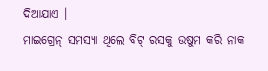ଦିଆଯାଏ ।
ମାଇଗ୍ରେନ୍ ସମସ୍ୟା ଥିଲେ ବିଟ୍ ରସକୁ ଉଷୁମ କରି ନାକ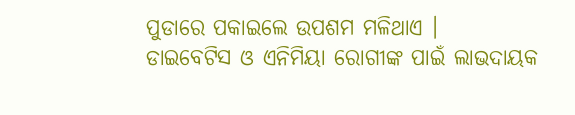ପୁଡାରେ ପକାଇଲେ ଉପଶମ ମଳିଥାଏ ।
ଡାଇବେଟିସ ଓ ଏନିମିୟା ରୋଗୀଙ୍କ ପାଇଁ ଲାଭଦାୟକ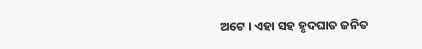ଅଟେ । ଏହା ସହ ହୃଦଘାତ ଜନିତ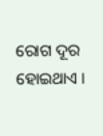ରୋଗ ଦୂର ହୋଇଥାଏ ।